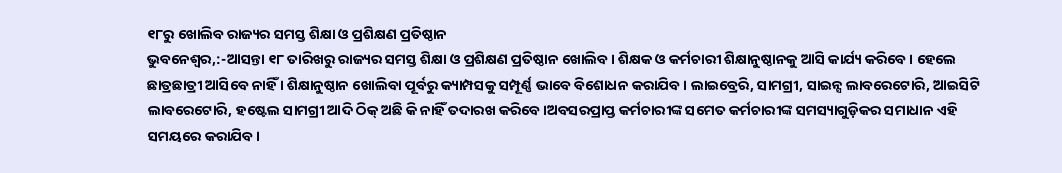୧୮ରୁ ଖୋଲିବ ରାଜ୍ୟର ସମସ୍ତ ଶିକ୍ଷା ଓ ପ୍ରଶିକ୍ଷଣ ପ୍ରତିଷ୍ଠାନ
ଭୁବନେଶ୍ୱର,:-ଆସନ୍ତା ୧୮ ତାରିଖରୁ ରାଜ୍ୟର ସମସ୍ତ ଶିକ୍ଷା ଓ ପ୍ରଶିକ୍ଷଣ ପ୍ରତିଷ୍ଠାନ ଖୋଲିବ। ଶିକ୍ଷକ ଓ କର୍ମଚାରୀ ଶିକ୍ଷାନୁଷ୍ଠାନକୁ ଆସି କାର୍ଯ୍ୟ କରିବେ । ହେଲେ ଛାତ୍ରଛାତ୍ରୀ ଆସିବେ ନାହିଁ । ଶିକ୍ଷାନୁଷ୍ଠାନ ଖୋଲିବା ପୂର୍ବରୁ କ୍ୟାମ୍ପସକୁ ସମ୍ପୂର୍ଣ୍ଣ ଭାବେ ବିଶୋଧନ କରାଯିବ । ଲାଇବ୍ରେରି, ସାମଗ୍ରୀ, ସାଇନ୍ସ ଲାବରେଟୋରି, ଆଇସିଟି ଲାବରେଟୋରି, ହଷ୍ଟେଲ ସାମଗ୍ରୀ ଆଦି ଠିକ୍ ଅଛି କି ନାହିଁ ତଦାରଖ କରିବେ।ଅବସରପ୍ରାପ୍ତ କର୍ମଚାରୀଙ୍କ ସମେତ କର୍ମଚାରୀଙ୍କ ସମସ୍ୟାଗୁଡ଼ିକର ସମାଧାନ ଏହି ସମୟରେ କରାଯିବ।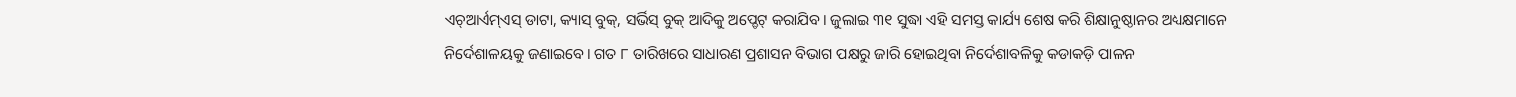ଏଚ୍ଆର୍ଏମ୍ଏସ୍ ଡାଟା, କ୍ୟାସ୍ ବୁକ୍, ସର୍ଭିସ୍ ବୁକ୍ ଆଦିକୁ ଅପ୍ଡେଟ୍ କରାଯିବ। ଜୁଲାଇ ୩୧ ସୁଦ୍ଧା ଏହି ସମସ୍ତ କାର୍ଯ୍ୟ ଶେଷ କରି ଶିକ୍ଷାନୁଷ୍ଠାନର ଅଧ୍ୟକ୍ଷମାନେ ନିର୍ଦେଶାଳୟକୁ ଜଣାଇବେ। ଗତ ୮ ତାରିଖରେ ସାଧାରଣ ପ୍ରଶାସନ ବିଭାଗ ପକ୍ଷରୁ ଜାରି ହୋଇଥିବା ନିର୍ଦେଶାବଳିକୁ କଡାକଡ଼ି ପାଳନ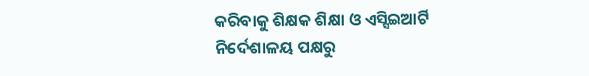କରିବାକୁ ଶିକ୍ଷକ ଶିକ୍ଷା ଓ ଏସ୍ସିଇଆର୍ଟି ନିର୍ଦେଶାଳୟ ପକ୍ଷରୁ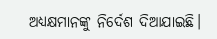ଅଧ୍ୟକ୍ଷମାନଙ୍କୁ ନିର୍ଦେଶ ଦିଆଯାଇଛି।